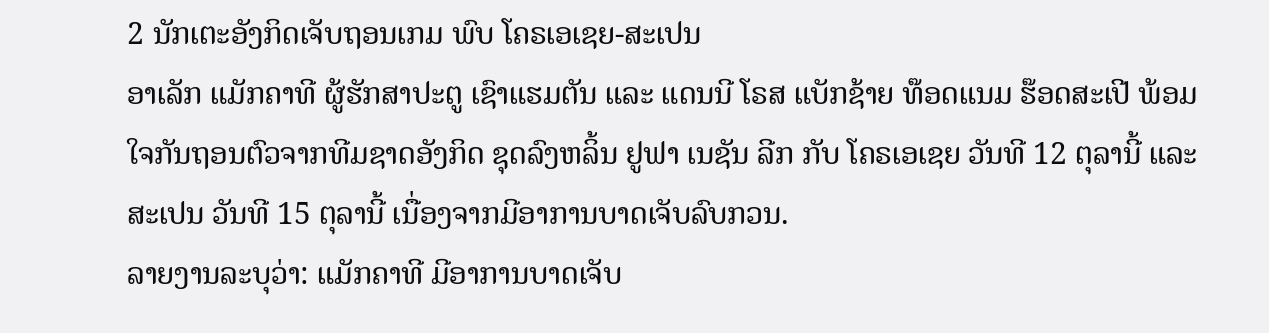2 ນັກເຕະອັງກິດເຈັບຖອນເກມ ພົບ ໂຄຣເອເຊຍ-ສະເປນ
ອາເລັກ ແມັກຄາທີ ຜູ້ຮັກສາປະຕູ ເຊົາແຮມຕັນ ແລະ ແດນນີ ໂຣສ ແບັກຊ້າຍ ທ໊ອດແນມ ຮ໊ອດສະເປີ ພ້ອມໃຈກັນຖອນຕົວຈາກທີມຊາດອັງກິດ ຊຸດລົງຫລິ້ນ ຢູຟາ ເນຊັນ ລີກ ກັບ ໂຄຣເອເຊຍ ວັນທີ 12 ຕຸລານີ້ ແລະ ສະເປນ ວັນທີ 15 ຕຸລານີ້ ເນື່ອງຈາກມີອາການບາດເຈັບລົບກວນ.
ລາຍງານລະບຸວ່າ: ແມັກຄາທີ ມີອາການບາດເຈັບ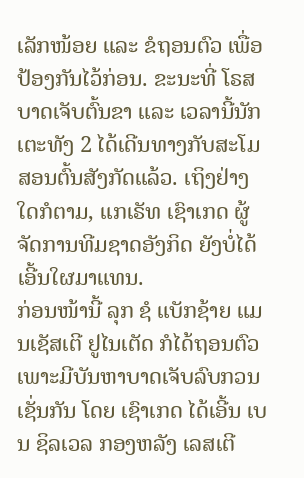ເລັກໜ້ອຍ ແລະ ຂໍຖອນຕົວ ເພື່ອປ້ອງກັນໄວ້ກ່ອນ. ຂະນະທີ່ ໂຣສ ບາດເຈັບຕົ້ນຂາ ແລະ ເວລານີ້ນັກເຕະທັງ 2 ໄດ້ເດີນທາງກັບສະໂມສອນຕົ້ນສັງກັດແລ້ວ. ເຖິງຢ່າງໃດກໍຕາມ, ແກເຣັທ ເຊົາເກດ ຜູ້ຈັດການທີມຊາດອັງກິດ ຍັງບໍ່ໄດ້ເອີ້ນໃຜມາແທນ.
ກ່ອນໜ້ານີ້ ລຸກ ຊໍ ແບັກຊ້າຍ ແມນເຊັສເຕີ ຢູໄນເຕັດ ກໍໄດ້ຖອນຕົວ ເພາະມີບັນຫາບາດເຈັບລົບກວນເຊັ່ນກັນ ໂດຍ ເຊົາເກດ ໄດ້ເອີ້ນ ເບນ ຊິລເວລ ກອງຫລັງ ເລສເຕີ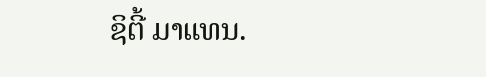ຊິຕີ້ ມາແທນ.